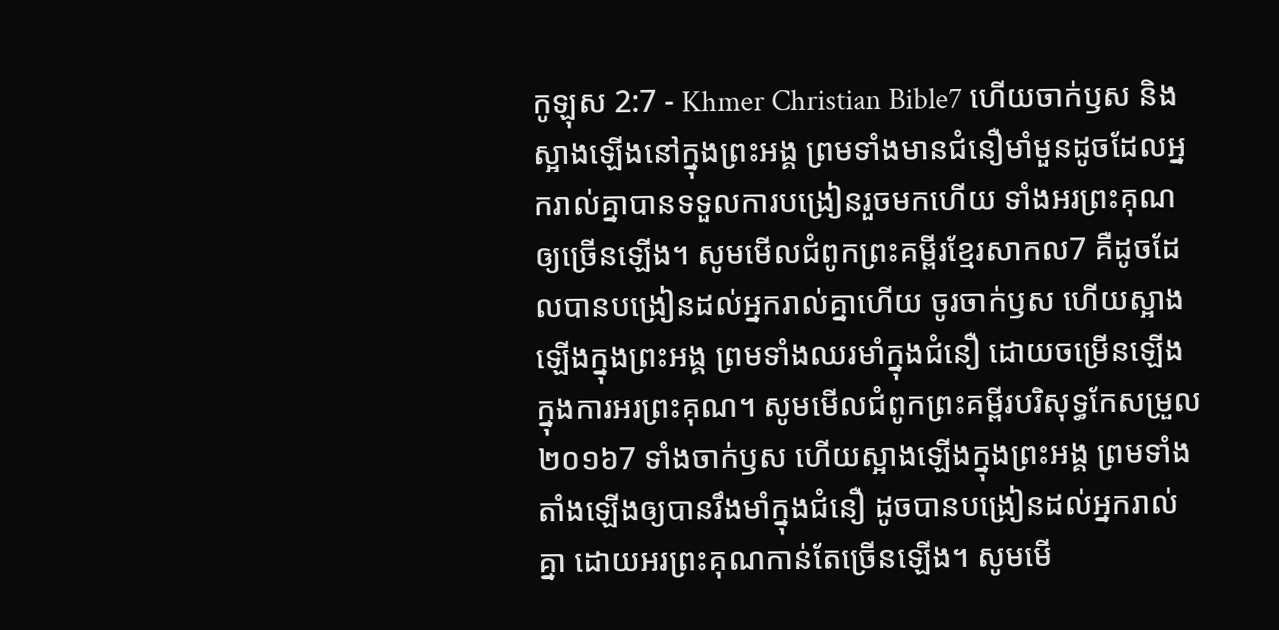កូឡុស 2:7 - Khmer Christian Bible7 ហើយចាក់ឫស និងស្អាងឡើងនៅក្នុងព្រះអង្គ ព្រមទាំងមានជំនឿមាំមួនដូចដែលអ្នករាល់គ្នាបានទទួលការបង្រៀនរួចមកហើយ ទាំងអរព្រះគុណឲ្យច្រើនឡើង។ សូមមើលជំពូកព្រះគម្ពីរខ្មែរសាកល7 គឺដូចដែលបានបង្រៀនដល់អ្នករាល់គ្នាហើយ ចូរចាក់ឫស ហើយស្អាងឡើងក្នុងព្រះអង្គ ព្រមទាំងឈរមាំក្នុងជំនឿ ដោយចម្រើនឡើងក្នុងការអរព្រះគុណ។ សូមមើលជំពូកព្រះគម្ពីរបរិសុទ្ធកែសម្រួល ២០១៦7 ទាំងចាក់ឫស ហើយស្អាងឡើងក្នុងព្រះអង្គ ព្រមទាំងតាំងឡើងឲ្យបានរឹងមាំក្នុងជំនឿ ដូចបានបង្រៀនដល់អ្នករាល់គ្នា ដោយអរព្រះគុណកាន់តែច្រើនឡើង។ សូមមើ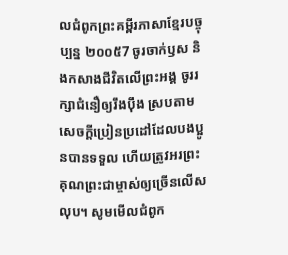លជំពូកព្រះគម្ពីរភាសាខ្មែរបច្ចុប្បន្ន ២០០៥7 ចូរចាក់ឫស និងកសាងជីវិតលើព្រះអង្គ ចូររក្សាជំនឿឲ្យរឹងប៉ឹង ស្របតាមសេចក្ដីប្រៀនប្រដៅដែលបងប្អូនបានទទួល ហើយត្រូវអរព្រះគុណព្រះជាម្ចាស់ឲ្យច្រើនលើសលុប។ សូមមើលជំពូក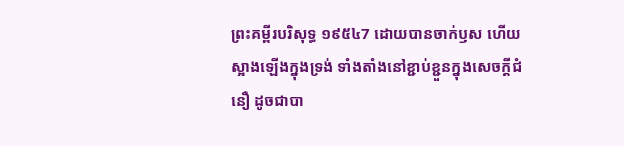ព្រះគម្ពីរបរិសុទ្ធ ១៩៥៤7 ដោយបានចាក់ឫស ហើយស្អាងឡើងក្នុងទ្រង់ ទាំងតាំងនៅខ្ជាប់ខ្ជួនក្នុងសេចក្ដីជំនឿ ដូចជាបា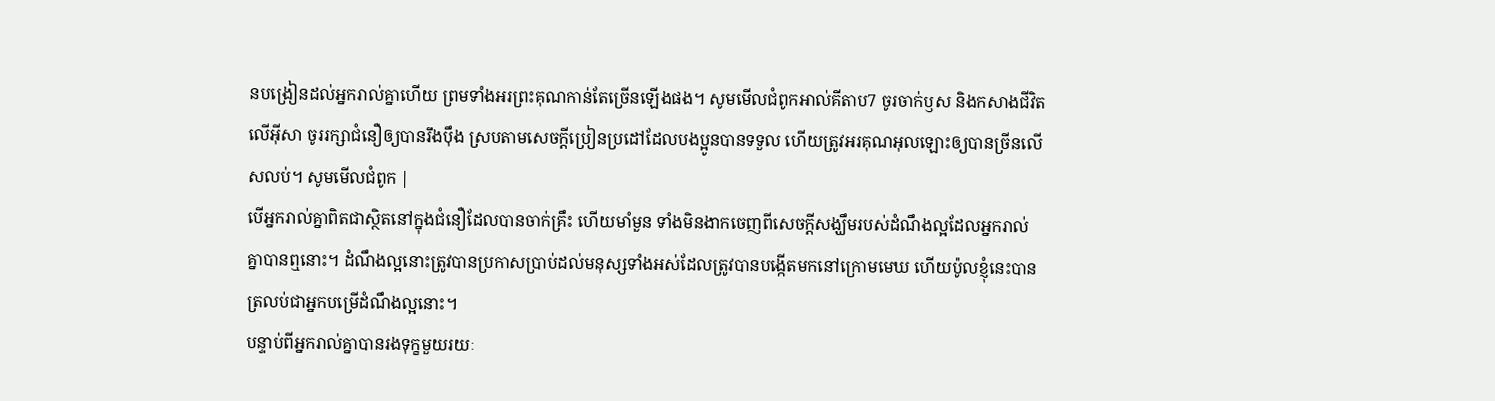នបង្រៀនដល់អ្នករាល់គ្នាហើយ ព្រមទាំងអរព្រះគុណកាន់តែច្រើនឡើងផង។ សូមមើលជំពូកអាល់គីតាប7 ចូរចាក់ឫស និងកសាងជីវិតលើអ៊ីសា ចូររក្សាជំនឿឲ្យបានរឹងប៉ឹង ស្របតាមសេចក្ដីប្រៀនប្រដៅដែលបងប្អូនបានទទួល ហើយត្រូវអរគុណអុលឡោះឲ្យបានច្រីនលើសលប់។ សូមមើលជំពូក |
បើអ្នករាល់គ្នាពិតជាស្ថិតនៅក្នុងជំនឿដែលបានចាក់គ្រឹះ ហើយមាំមួន ទាំងមិនងាកចេញពីសេចក្ដីសង្ឃឹមរបស់ដំណឹងល្អដែលអ្នករាល់គ្នាបានឮនោះ។ ដំណឹងល្អនោះត្រូវបានប្រកាសប្រាប់ដល់មនុស្សទាំងអស់ដែលត្រូវបានបង្កើតមកនៅក្រោមមេឃ ហើយប៉ូលខ្ញុំនេះបានត្រលប់ជាអ្នកបម្រើដំណឹងល្អនោះ។
បន្ទាប់ពីអ្នករាល់គ្នាបានរងទុក្ខមួយរយៈ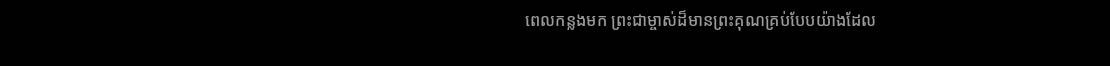ពេលកន្លងមក ព្រះជាម្ចាស់ដ៏មានព្រះគុណគ្រប់បែបយ៉ាងដែល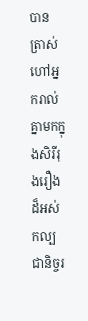បានត្រាស់ហៅអ្នករាល់គ្នាមកក្នុងសិរីរុងរឿងដ៏អស់កល្បជានិច្ចរ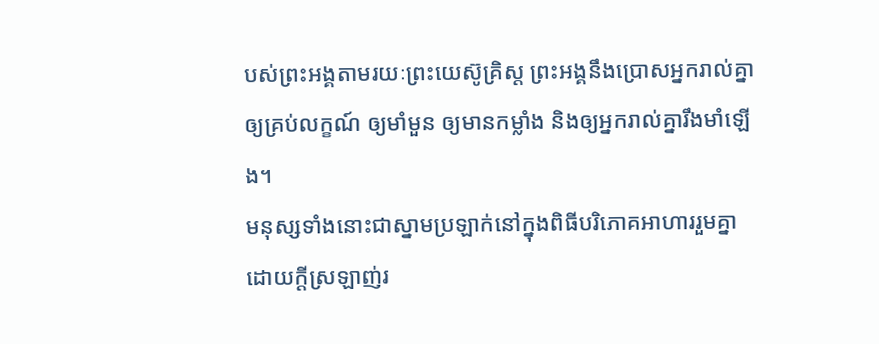បស់ព្រះអង្គតាមរយៈព្រះយេស៊ូគ្រិស្ដ ព្រះអង្គនឹងប្រោសអ្នករាល់គ្នាឲ្យគ្រប់លក្ខណ៍ ឲ្យមាំមួន ឲ្យមានកម្លាំង និងឲ្យអ្នករាល់គ្នារឹងមាំឡើង។
មនុស្សទាំងនោះជាស្នាមប្រឡាក់នៅក្នុងពិធីបរិភោគអាហាររួមគ្នាដោយក្ដីស្រឡាញ់រ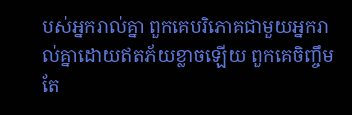បស់អ្នករាល់គ្នា ពួកគេបរិភោគជាមួយអ្នករាល់គ្នាដោយឥតភ័យខ្លាចឡើយ ពួកគេចិញ្ចឹមតែ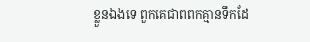ខ្លួនឯងទេ ពួកគេជាពពកគ្មានទឹកដែ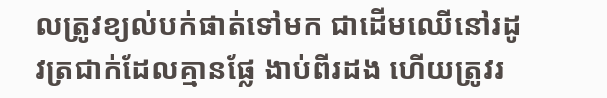លត្រូវខ្យល់បក់ផាត់ទៅមក ជាដើមឈើនៅរដូវត្រជាក់ដែលគ្មានផ្លែ ងាប់ពីរដង ហើយត្រូវរ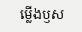ម្លើងឫស